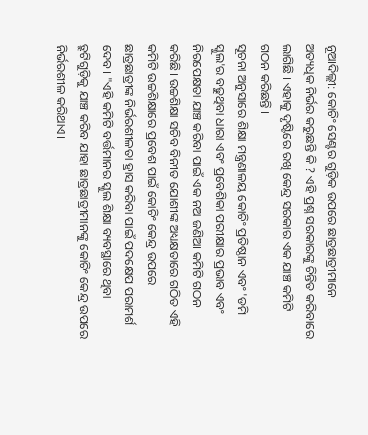ନୂଆଦିଲ୍ଲୀ: କୋଚିଂ ସେଣ୍ଟର ଗୁଡ଼ିକ ଉପରେ ଛାତ୍ରଛାତ୍ରୀମାନେ ଅତ୍ୟଧିକ ନିର୍ଭର କରୁଛନ୍ତି କି ? ଏହି ପ୍ରଶ୍ନ ସରକାରଙ୍କୁ ଚିନ୍ତିତ କରିବାରେ ଲାଗିଛି । ଏହାକୁ ଦୃଷ୍ଟିରେ ରଖି କେନ୍ଦ୍ର ସରକାର ଏକ ଯାଞ୍ଚ କମିଟି ଗଠନ କରିଛନ୍ତି ।
ସୂଚନା ଅନୁସାରେ ଶିକ୍ଷା ମନ୍ତ୍ରଣାଳୟ କୋଚିଂ ପ୍ରତିଷ୍ଠାନ ଏବଂ 'ଡମି ସ୍କୁଲ'ର ବଢୁଥିବା ଧାରା ଏବଂ ପ୍ରବେଶିକା ପରୀକ୍ଷାର ପ୍ରଭାବ ଏବଂ ନିରପେକ୍ଷତା ଯାଞ୍ଚ କରିବା ପାଇଁ ଏକ ନଅ ଜଣିଆ କମିଟି ଗଠନ କରିଛି। ଉଚ୍ଚଶିକ୍ଷା ସଚିବ ବିନୀତ ଯୋଶୀଙ୍କ ଅଧ୍ୟକ୍ଷତାରେ ଗଠିତ ଏହି କମିଟି ଉଚ୍ଚଶିକ୍ଷାରେ ପ୍ରବେଶ ପାଇଁ କୋଚିଂ କେନ୍ଦ୍ର ଉପରେ ଛାତ୍ରଛାତ୍ରୀଙ୍କ ନିର୍ଭରଶୀଳତା ହ୍ରାସ କରିବା ପାଇଁ ପଦକ୍ଷେପ ପରାମର୍ଶ ଦେବ। "ଏହି କମିଟି ବର୍ତ୍ତମାନର ସ୍କୁଲ ଶିକ୍ଷା ବ୍ୟବସ୍ଥାରେ ଥିବା ତ୍ରୁଟିଗୁଡ଼ିକୁ ଯାଞ୍ଚ କରିବ ଯାହା ଛାତ୍ରଛାତ୍ରୀମାନଙ୍କୁ କୋଚିଂ କେନ୍ଦ୍ର ଉପରେ ନିର୍ଭରଶୀଳ କରିଥାଏ।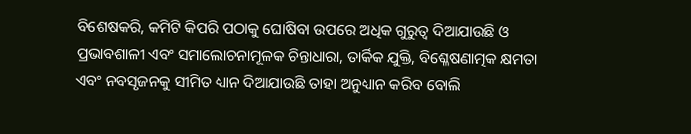ବିଶେଷକରି, କମିଟି କିପରି ପଠାକୁ ଘୋଷିବା ଉପରେ ଅଧିକ ଗୁରୁତ୍ବ ଦିଆଯାଉଛି ଓ ପ୍ରଭାବଶାଳୀ ଏବଂ ସମାଲୋଚନାମୂଳକ ଚିନ୍ତାଧାରା, ତାର୍କିକ ଯୁକ୍ତି, ବିଶ୍ଳେଷଣାତ୍ମକ କ୍ଷମତା ଏବଂ ନବସୃଜନକୁ ସୀମିତ ଧ୍ୟାନ ଦିଆଯାଉଛି ତାହା ଅନୁଧ୍ୟାନ କରିବ ବୋଲି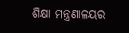ଶିକ୍ଷା ମନ୍ତ୍ରଣାଳୟର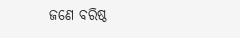ଜଣେ ବରିଷ୍ଠ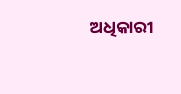ଅଧିକାରୀ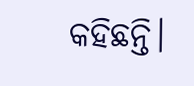କହିଛନ୍ତି।